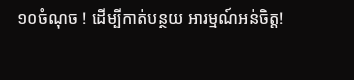១០ចំណុច ! ដើម្បីកាត់បន្ថយ អារម្មណ៍អន់ចិត្ត!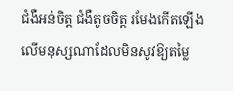ជំងឺអន់ចិត្ត ជំងឺតូចចិត្ត រមែងកើតឡើង លើមនុស្សណាដែលមិនសូវឱ្យតម្លៃ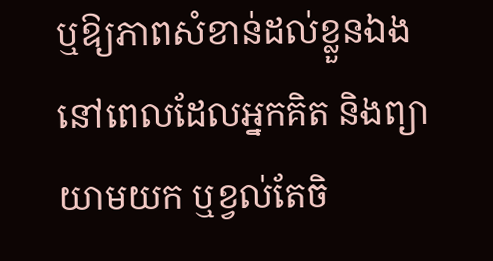ឬឱ្យភាពសំខាន់ដល់ខ្លួនឯង នៅពេលដែលអ្នកគិត និងព្យាយាមយក ឬខ្វល់តែចិ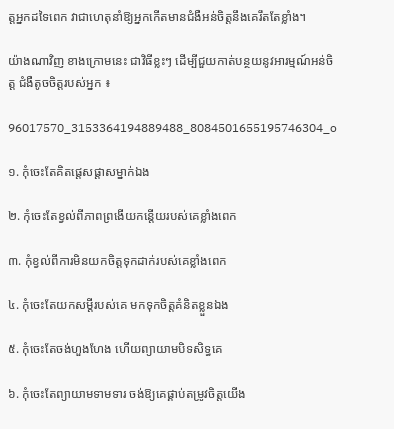ត្តអ្នកដទៃពេក វាជាហេតុនាំឱ្យអ្នកកើតមានជំងឺអន់ចិត្តនឹងគេរឹតតែខ្លាំង។

យ៉ាងណាវិញ ខាងក្រោមនេះ ជាវិធីខ្លះៗ ដើម្បីជួយកាត់បន្ថយនូវអារម្មណ៍អន់ចិត្ត ជំងឺតូចចិត្តរបស់អ្នក ៖

96017570_3153364194889488_8084501655195746304_o

១. កុំចេះតែគិតផ្ដេសផ្ដាសម្នាក់ឯង

២. កុំចេះតែខ្វល់ពីភាពព្រងើយកន្តើយរបស់គេខ្លាំងពេក

៣. កុំខ្វល់ពីការមិនយកចិត្តទុកដាក់របស់គេខ្លាំងពេក

៤. កុំចេះតែយកសម្ដីរបស់គេ មកទុកចិត្តគំនិតខ្លួនឯង

៥. កុំចេះតែចង់ហួងហែង ហើយព្យាយាមបិទសិទ្ធគេ

៦. កុំចេះតែព្យាយាមទាមទារ ចង់ឱ្យគេផ្គាប់តម្រូវចិត្តយើង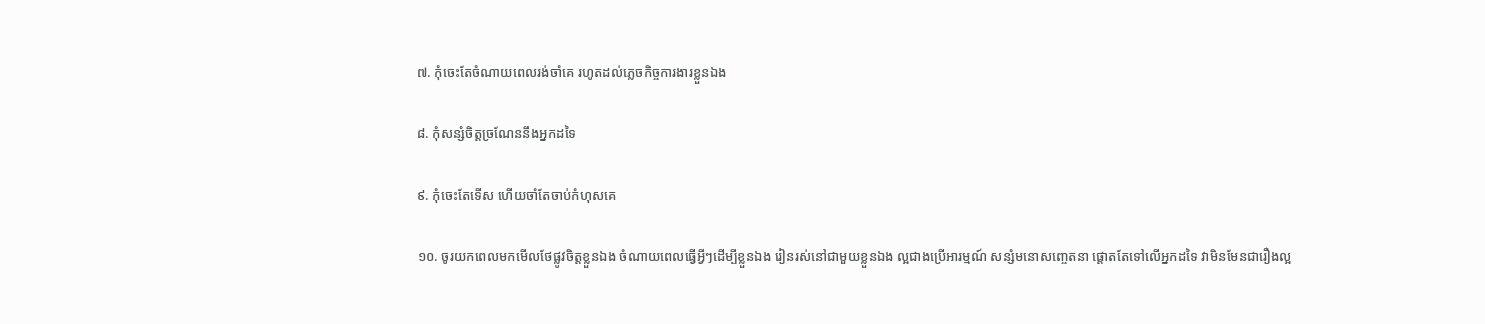៧. កុំចេះតែចំណាយពេលរង់ចាំគេ រហូតដល់ភ្លេចកិច្ចការងារខ្លួនឯង

៨. កុំសន្សំចិត្តច្រណែននឹងអ្នកដទៃ

៩. កុំចេះតែទើស ហើយចាំតែចាប់កំហុសគេ

១០. ចូរយកពេលមកមើលថែផ្លូវចិត្តខ្លួនឯង ចំណាយពេលធ្វើអ្វីៗដើម្បីខ្លួនឯង រៀនរស់នៅជាមួយខ្លួនឯង ល្អជាងប្រើអារម្មណ៍ សន្សំមនោសញ្ចេតនា ផ្ដោតតែទៅលើអ្នកដទៃ វាមិនមែនជារឿងល្អ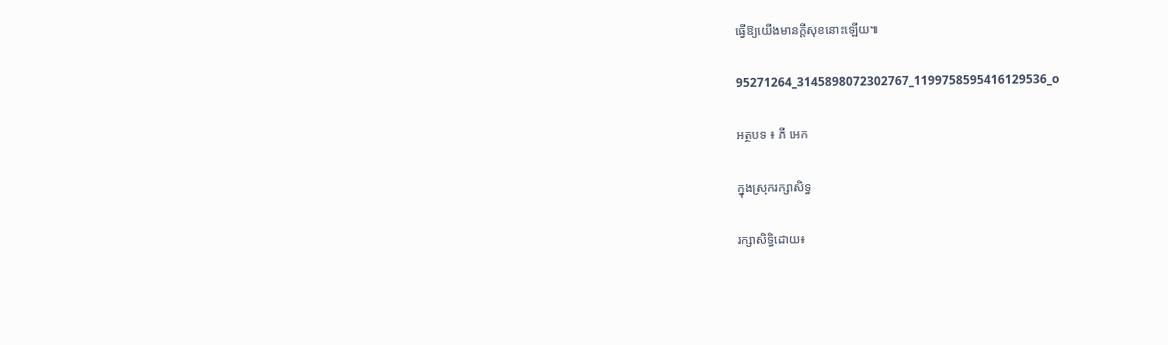ធ្វើឱ្យយើងមានក្ដីសុខនោះឡើយ៕

95271264_3145898072302767_1199758595416129536_o

អត្ថបទ ៖ ភី អេក

ក្នុងស្រុករក្សាសិទ្ធ

រក្សាសិទ្ធិដោយ៖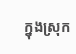ក្នុងស្រុក